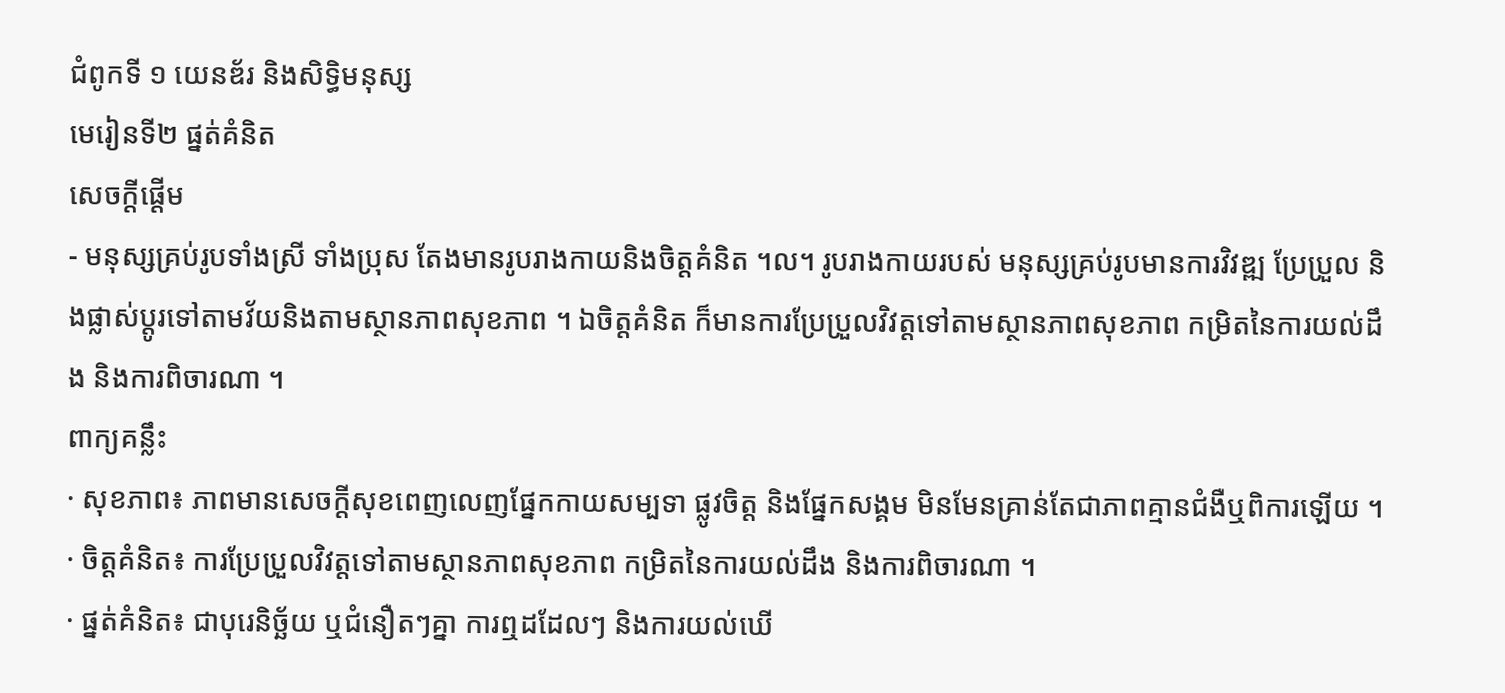ជំពូកទី ១ យេនឌ័រ និងសិទ្ធិមនុស្ស
មេរៀនទី២ ផ្នត់គំនិត
សេចក្ដីផ្ដើម
- មនុស្សគ្រប់រូបទាំងស្រី ទាំងប្រុស តែងមានរូបរាងកាយនិងចិត្តគំនិត ។ល។ រូបរាងកាយរបស់ មនុស្សគ្រប់រូបមានការវិវឌ្ឍ ប្រែប្រួល និងផ្លាស់ប្តូរទៅតាមវ័យនិងតាមស្ថានភាពសុខភាព ។ ឯចិត្តគំនិត ក៏មានការប្រែប្រួលវិវត្តទៅតាមស្ថានភាពសុខភាព កម្រិតនៃការយល់ដឹង និងការពិចារណា ។
ពាក្យគន្លឹះ
· សុខភាព៖ ភាពមានសេចក្តីសុខពេញលេញផ្នែកកាយសម្បទា ផ្លូវចិត្ត និងផ្នែកសង្គម មិនមែនគ្រាន់តែជាភាពគ្មានជំងឺឬពិការឡើយ ។
· ចិត្តគំនិត៖ ការប្រែប្រួលវិវត្តទៅតាមស្ថានភាពសុខភាព កម្រិតនៃការយល់ដឹង និងការពិចារណា ។
· ផ្នត់គំនិត៖ ជាបុរេនិច្ឆ័យ ឬជំនឿតៗគ្នា ការឮដដែលៗ និងការយល់ឃើ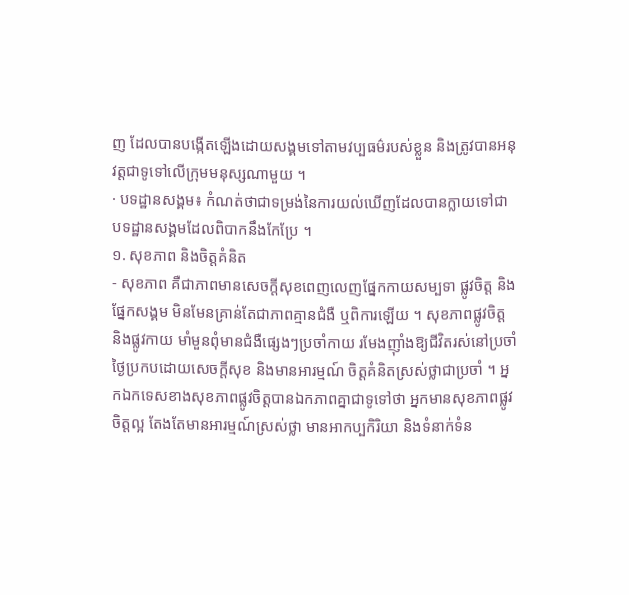ញ ដែលបានបង្កើតឡើងដោយសង្គមទៅតាមវប្បធម៌របស់ខ្លួន និងត្រូវបានអនុវត្តជាទូទៅលើក្រុមមនុស្សណាមួយ ។
· បទដ្ឋានសង្គម៖ កំណត់ថាជាទម្រង់នៃការយល់ឃើញដែលបានក្លាយទៅជាបទដ្ឋានសង្គមដែលពិបាកនឹងកែប្រែ ។
១. សុខភាព និងចិត្តគំនិត
- សុខភាព គឺជាភាពមានសេចក្តីសុខពេញលេញផ្នែកកាយសម្បទា ផ្លូវចិត្ត និងផ្នែកសង្គម មិនមែនគ្រាន់តែជាភាពគ្មានជំងឺ ឬពិការឡើយ ។ សុខភាពផ្លូវចិត្ត និងផ្លូវកាយ មាំមួនពុំមានជំងឺផ្សេងៗប្រចាំកាយ រមែងញ៉ាំងឱ្យជីវិតរស់នៅប្រចាំថ្ងៃប្រកបដោយសេចក្តីសុខ និងមានអារម្មណ៍ ចិត្តគំនិតស្រស់ថ្លាជាប្រចាំ ។ អ្នកឯកទេសខាងសុខភាពផ្លូវចិត្តបានឯកភាពគ្នាជាទូទៅថា អ្នកមានសុខភាពផ្លូវចិត្តល្អ តែងតែមានអារម្មណ៍ស្រស់ថ្លា មានអាកប្បកិរិយា និងទំនាក់ទំន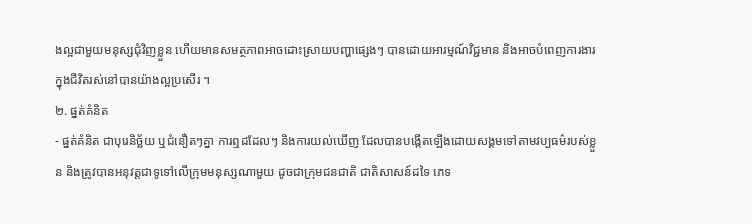ងល្អជាមួយមនុស្សជុំវិញខ្លួន ហើយមានសមត្ថភាពអាចដោះស្រាយបញ្ហាផ្សេងៗ បានដោយអារម្មណ៍វិជ្ជមាន និងអាចបំពេញការងារក្នុងជីវិតរស់នៅបានយ៉ាងល្អប្រសើរ ។
២. ផ្នត់គំនិត
- ផ្នត់គំនិត ជាបុរេនិច្ឆ័យ ឬជំនឿតៗគ្នា ការឮដដែលៗ និងការយល់ឃើញ ដែលបានបង្កើតឡើងដោយសង្គមទៅតាមវប្បធម៌របស់ខ្លួន និងត្រូវបានអនុវត្តជាទូទៅលើក្រុមមនុស្សណាមួយ ដូចជាក្រុមជនជាតិ ជាតិសាសន៍ដទៃ ភេទ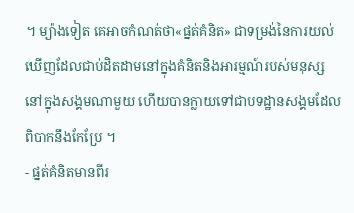។ ម្យ៉ាងទៀត គេអាចកំណត់ថា«ផ្នត់គំនិត» ជាទម្រង់នៃការយល់ឃើញដែលជាប់ដិតដាមនៅក្នុងគំនិតនិងអារម្មណ៍របស់មនុស្សនៅក្នុងសង្គមណាមួយ ហើយបានក្លាយទៅជាបទដ្ឋានសង្គមដែលពិបាកនឹងកែប្រែ ។
- ផ្នត់គំនិតមានពីរ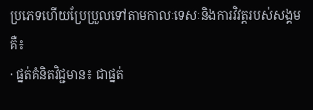ប្រភេទហើយប្រែប្រួលទៅតាមកាលៈទេសៈនិងការវិវត្តរបស់សង្គម គឺ៖
· ផ្នត់គំនិតវិជ្ជមាន៖ ជាផ្នត់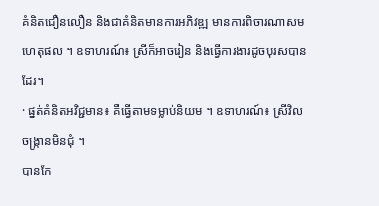គំនិតជឿនលឿន និងជាគំនិតមានការអភិវឌ្ឍ មានការពិចារណាសមហេតុផល ។ ឧទាហរណ៍៖ ស្រីក៏អាចរៀន និងធ្វើការងារដូចបុរសបានដែរ។
· ផ្នត់គំនិតអវិជ្ជមាន៖ គឺធ្វើតាមទម្លាប់និយម ។ ឧទាហរណ៍៖ ស្រីវិលចង្ក្រានមិនជុំ ។
បានកែ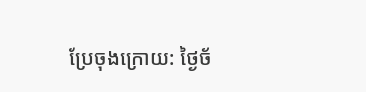ប្រែចុងក្រោយ: ថ្ងៃច័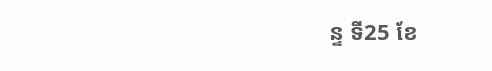ន្ទ ទី25 ខែ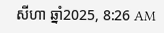សីហា ឆ្នាំ2025, 8:26 AM